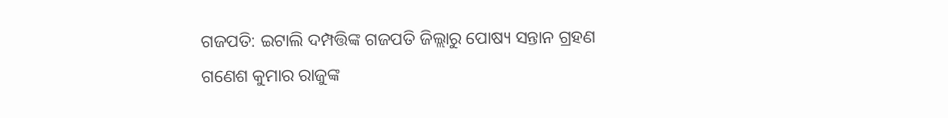ଗଜପତି: ଇଟାଲି ଦମ୍ପତ୍ତିଙ୍କ ଗଜପତି ଜିଲ୍ଲାରୁ ପୋଷ୍ୟ ସନ୍ତାନ ଗ୍ରହଣ
ଗଣେଶ କୁମାର ରାଜୁଙ୍କ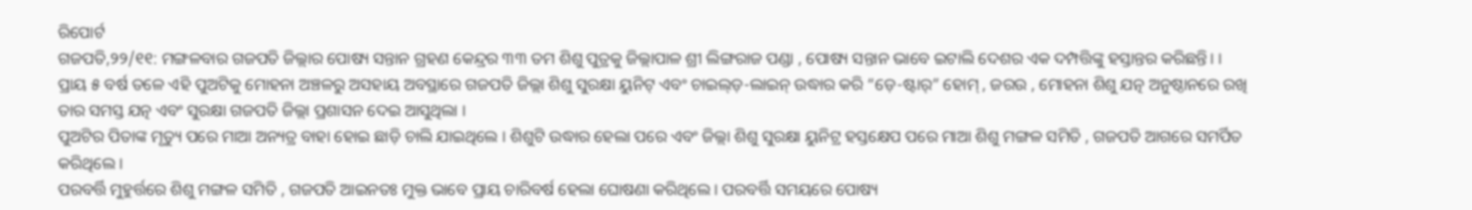ରିପୋର୍ଟ
ଗଜପତି,୨୨/୧୧: ମଙ୍ଗଳବାର ଗଜପତି ଜିଲ୍ଲାର ପୋଷ୍ୟ ସନ୍ତାନ ଗ୍ରହଣ କେନ୍ଦ୍ରର ୩୩ ତମ ଶିଶୁ ପୁତ୍ରକୁ ଜିଲ୍ଲାପାଳ ଶ୍ରୀ ଲିଙ୍ଗରାଜ ପଣ୍ଡା , ପୋଷ୍ୟ ସନ୍ତାନ ଭାବେ ଇଟାଲି ଦେଶର ଏକ ଦମ୍ପତ୍ତିଙ୍କୁ ହସ୍ତାନ୍ତର କରିଛନ୍ତି। ।
ପ୍ରାୟ ୫ ବର୍ଷ ତଳେ ଏହି ପୁଅଟିକୁ ମୋହନା ଅଞ୍ଚଳରୁ ଅସହାୟ ଅବସ୍ଥାରେ ଗଜପତି ଜିଲ୍ଲା ଶିଶୁ ସୁରକ୍ଷା ୟୁନିଟ୍ ଏବଂ ଚାଇଲ୍ଡ଼-ଲାଇନ୍ ଉଦ୍ଧାର କରି “ଡ଼େ-ଷ୍ଟାର୍” ହୋମ୍ , ଜରଉ , ମୋହନା ଶିଶୁ ଯତ୍ନ ଅନୁଷ୍ଠାନରେ ରଖି ତାର ସମସ୍ତ ଯତ୍ନ ଏବଂ ସୁରକ୍ଷା ଗଜପତି ଜିଲ୍ଲା ପ୍ରଶାସନ ଦେଇ ଆସୁଥିଲା ।
ପୁଅଟିର ପିତାଙ୍କ ମୃତ୍ୟୁ ପରେ ମାଆ ଅନ୍ୟତ୍ର ବାହା ହୋଇ ଛାଡ଼ି ଚାଲି ଯାଇଥିଲେ । ଶିଶୁଟି ଉଦ୍ଧାର ହେଲା ପରେ ଏବଂ ଜିଲ୍ଲା ଶିଶୁ ସୁରକ୍ଷା ୟୁନିଟ୍ର ହସ୍ତକ୍ଷେପ ପରେ ମାଆ ଶିଶୁ ମଙ୍ଗଳ ସମିତି , ଗଜପତି ଆଗରେ ସମର୍ପିତ କରିଥିଲେ ।
ପରବର୍ତ୍ତି ମୁହୁର୍ତ୍ତରେ ଶିଶୁ ମଙ୍ଗଳ ସମିତି , ଗଜପତି ଆଇନତଃ ମୁକ୍ତ ଭାବେ ପ୍ରାୟ ଚାରିବର୍ଷ ହେଲା ଘୋଷଣା କରିଥିଲେ । ପରବର୍ତ୍ତି ସମୟରେ ପୋଷ୍ୟ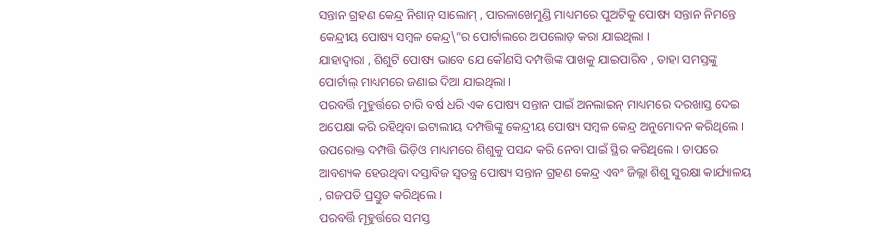ସନ୍ତାନ ଗ୍ରହଣ କେନ୍ଦ୍ର ନିଶାନ୍ ସାଲୋମ୍ , ପାରଳାଖେମୁଣ୍ଡି ମାଧ୍ୟମରେ ପୁଅଟିକୁ ପୋଷ୍ୟ ସନ୍ତାନ ନିମନ୍ତେ କେନ୍ଦ୍ରୀୟ ପୋଷ୍ୟ ସମ୍ବଳ କେନ୍ଦ୍ର\”ର ପୋର୍ଟାଲରେ ଅପଲୋଡ଼ କରା ଯାଇଥିଲା ।
ଯାହାଦ୍ବାରା , ଶିଶୁଟି ପୋଷ୍ୟ ଭାବେ ଯେ କୌଣସି ଦମ୍ପତ୍ତିଙ୍କ ପାଖକୁ ଯାଇପାରିବ , ତାହା ସମସ୍ତଙ୍କୁ ପୋର୍ଟାଲ୍ ମାଧ୍ୟମରେ ଜଣାଇ ଦିଆ ଯାଇଥିଲା ।
ପରବର୍ତ୍ତି ମୁହୁର୍ତ୍ତରେ ଚାରି ବର୍ଷ ଧରି ଏକ ପୋଷ୍ୟ ସନ୍ତାନ ପାଇଁ ଅନଲାଇନ୍ ମାଧ୍ୟମରେ ଦରଖାସ୍ତ ଦେଇ ଅପେକ୍ଷା କରି ରହିଥିବା ଇଟାଲୀୟ ଦମ୍ପତ୍ତିଙ୍କୁ କେନ୍ଦ୍ରୀୟ ପୋଷ୍ୟ ସମ୍ବଳ କେନ୍ଦ୍ର ଅନୁମୋଦନ କରିଥିଲେ ।
ଉପରୋକ୍ତ ଦମ୍ପତ୍ତି ଭିଡ଼ିଓ ମାଧ୍ୟମରେ ଶିଶୁକୁ ପସନ୍ଦ କରି ନେବା ପାଇଁ ସ୍ଥିର କରିଥିଲେ । ତାପରେ ଆବଶ୍ୟକ ହେଉଥିବା ଦସ୍ତାବିଜ ସ୍ବତନ୍ତ୍ର ପୋଷ୍ୟ ସନ୍ତାନ ଗ୍ରହଣ କେନ୍ଦ୍ର ଏବଂ ଜିଲ୍ଲା ଶିଶୁ ସୁରକ୍ଷା କାର୍ଯ୍ୟାଳୟ , ଗଜପତି ପ୍ରସ୍ତୁତ କରିଥିଲେ ।
ପରବର୍ତ୍ତି ମୂହୁର୍ତ୍ତରେ ସମସ୍ତ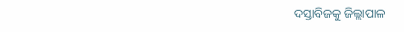ଦସ୍ତାବିଜକୁ ଜିଲ୍ଲାପାଳ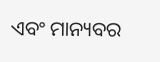ଏବଂ ମାନ୍ୟବର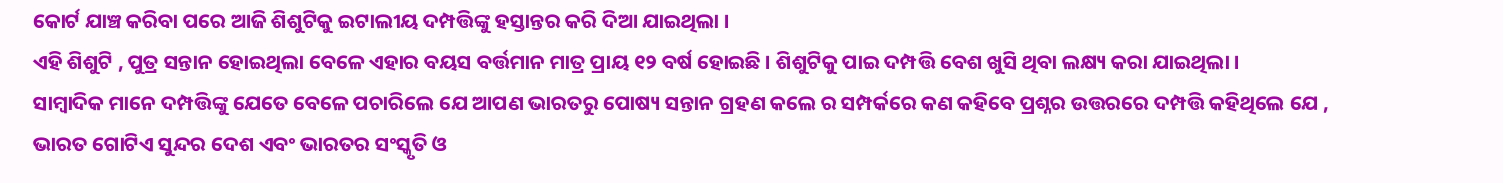କୋର୍ଟ ଯାଞ୍ଚ କରିବା ପରେ ଆଜି ଶିଶୁଟିକୁ ଇଟାଲୀୟ ଦମ୍ପତ୍ତିଙ୍କୁ ହସ୍ତାନ୍ତର କରି ଦିଆ ଯାଇଥିଲା ।
ଏହି ଶିଶୁଟି , ପୁତ୍ର ସନ୍ତାନ ହୋଇଥିଲା ବେଳେ ଏହାର ବୟସ ବର୍ତ୍ତମାନ ମାତ୍ର ପ୍ରାୟ ୧୨ ବର୍ଷ ହୋଇଛି । ଶିଶୁଟିକୁ ପାଇ ଦମ୍ପତ୍ତି ବେଶ ଖୁସି ଥିବା ଲକ୍ଷ୍ୟ କରା ଯାଇଥିଲା ।
ସାମ୍ବାଦିକ ମାନେ ଦମ୍ପତ୍ତିଙ୍କୁ ଯେତେ ବେଳେ ପଚାରିଲେ ଯେ ଆପଣ ଭାରତରୁ ପୋଷ୍ୟ ସନ୍ତାନ ଗ୍ରହଣ କଲେ ର ସମ୍ପର୍କରେ କଣ କହିବେ ପ୍ରଶ୍ନର ଉତ୍ତରରେ ଦମ୍ପତ୍ତି କହିଥିଲେ ଯେ , ଭାରତ ଗୋଟିଏ ସୁନ୍ଦର ଦେଶ ଏବଂ ଭାରତର ସଂସ୍କୃତି ଓ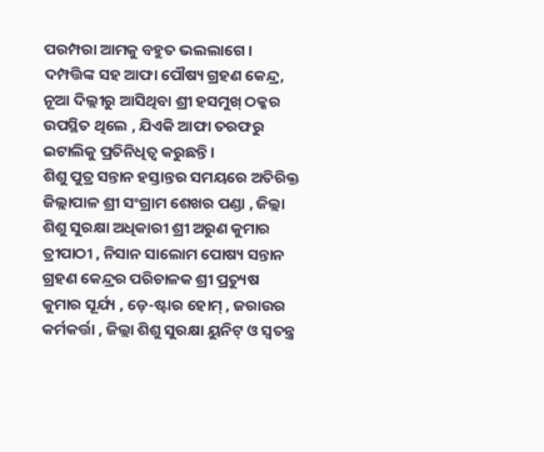ପରମ୍ପରା ଆମକୁ ବହୁତ ଭଲଲାଗେ । ଦମ୍ପତ୍ତିଙ୍କ ସହ ଆଫା ପୌଷ୍ୟ ଗ୍ରହଣ କେନ୍ଦ୍ର, ନୂଆ ଦିଲ୍ଲୀରୁ ଆସିଥିବା ଶ୍ରୀ ହସମୁଖ୍ ଠକ୍କର ଉପସ୍ଥିତ ଥିଲେ , ଯିଏକି ଆଫା ତରଫରୁ ଇଟାଲିକୁ ପ୍ରତିନିଧିତ୍ଵ କରୁଛନ୍ତି ।
ଶିଶୁ ପୁତ୍ର ସନ୍ତାନ ହସ୍ତାନ୍ତର ସମୟରେ ଅତିରିକ୍ତ ଜିଲ୍ଲାପାଳ ଶ୍ରୀ ସଂଗ୍ରାମ ଶେଖର ପଣ୍ଡା , ଜିଲ୍ଲା ଶିଶୁ ସୁରକ୍ଷା ଅଧିକାରୀ ଶ୍ରୀ ଅରୁଣ କୁମାର ତ୍ରୀପାଠୀ , ନିସାନ ସାଲୋମ ପୋଷ୍ୟ ସନ୍ତାନ ଗ୍ରହଣ କେନ୍ଦ୍ରର ପରିଚାଳକ ଶ୍ରୀ ପ୍ରତ୍ୟୁଷ କୁମାର ସୂର୍ଯ୍ୟ , ଡ଼େ-ଷ୍ଟାର ହୋମ୍ , ଜରାଉର କର୍ମକର୍ତ୍ତା , ଜିଲ୍ଲା ଶିଶୁ ସୁରକ୍ଷା ୟୁନିଟ୍ ଓ ସ୍ବତନ୍ତ୍ର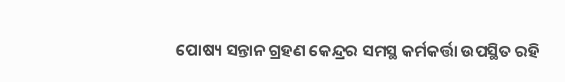ପୋଷ୍ୟ ସନ୍ତାନ ଗ୍ରହଣ କେନ୍ଦ୍ରର ସମସ୍ଥ କର୍ମକର୍ତ୍ତା ଉପସ୍ଥିତ ରହି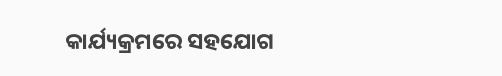କାର୍ଯ୍ୟକ୍ରମରେ ସହଯୋଗ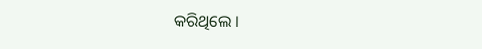କରିଥିଲେ ।